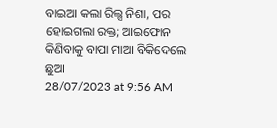ବାଇଆ କଲା ରିଲ୍ସ ନିଶା, ପର ହୋଇଗଲା ରକ୍ତ; ଆଇଫୋନ କିଣିବାକୁ ବାପା ମାଆ ବିକିଦେଲେ ଛୁଆ
28/07/2023 at 9:56 AM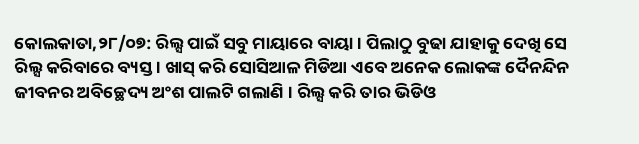କୋଲକାତା,୨୮/୦୭: ରିଲ୍ସ ପାଇଁ ସବୁ ମାୟାରେ ବାୟା । ପିଲାଠୁ ବୁଢା ଯାହାକୁ ଦେଖି ସେ ରିଲ୍ସ କରିବାରେ ବ୍ୟସ୍ତ । ଖାସ୍ କରି ସୋସିଆଳ ମିଡିଆ ଏବେ ଅନେକ ଲୋକଙ୍କ ଦୈନନ୍ଦିନ ଜୀବନର ଅବିଚ୍ଛେଦ୍ୟ ଅଂଶ ପାଲଟି ଗଲାଣି । ରିଲ୍ସ କରି ତାର ଭିଡିଓ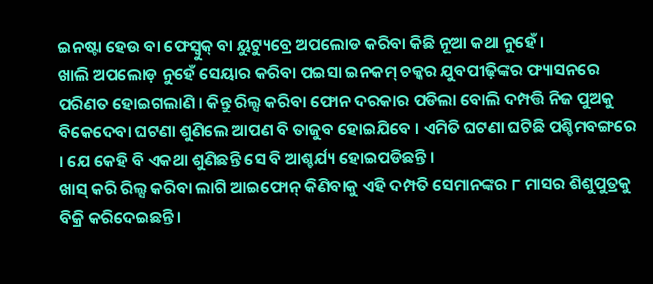ଇନଷ୍ଟା ହେଉ ବା ଫେସ୍ବୁକ୍ ବା ୟୁଟ୍ୟୁବ୍ରେ ଅପଲୋଡ କରିବା କିଛି ନୂଆ କଥା ନୁହେଁ ।
ଖାଲି ଅପଲୋଡ଼ ନୁହେଁ ସେୟାର କରିବା ପଇସା ଇନକମ୍ ଚକ୍କର ଯୁବପୀଢ଼ିଙ୍କର ଫ୍ୟାସନରେ ପରିଣତ ହୋଇଗଲାଣି । କିନ୍ତୁ ରିଲ୍ସ କରିବା ଫୋନ ଦରକାର ପଡିଲା ବୋଲି ଦମ୍ପତ୍ତି ନିଜ ପୁଅକୁ ବିକେଦେବା ଘଟଣା ଶୁଣିଲେ ଆପଣ ବି ତାଜୁବ ହୋଇଯିବେ । ଏମିତି ଘଟଣା ଘଟିଛି ପଶ୍ଚିମବଙ୍ଗରେ । ଯେ କେହି ବି ଏକଥା ଶୁଣିଛନ୍ତି ସେ ବି ଆଶ୍ଚର୍ଯ୍ୟ ହୋଇପଡିଛନ୍ତି ।
ଖାସ୍ କରି ରିଲ୍ସ କରିବା ଲାଗି ଆଇଫୋନ୍ କିଣିବାକୁ ଏହି ଦମ୍ପତି ସେମାନଙ୍କର ୮ ମାସର ଶିଶୁପୁତ୍ରକୁ ବିକ୍ରି କରିଦେଇଛନ୍ତି ।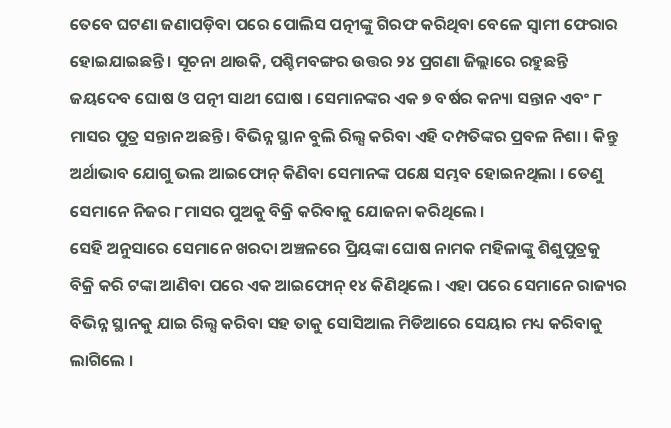ତେବେ ଘଟଣା ଜଣାପଡ଼ିବା ପରେ ପୋଲିସ ପତ୍ନୀଙ୍କୁ ଗିରଫ କରିଥିବା ବେଳେ ସ୍ୱାମୀ ଫେରାର ହୋଇଯାଇଛନ୍ତି । ସୂଚନା ଥାଉକି, ପଶ୍ଚିମବଙ୍ଗର ଉତ୍ତର ୨୪ ପ୍ରଗଣା ଜିଲ୍ଲାରେ ରହୁଛନ୍ତି ଜୟଦେବ ଘୋଷ ଓ ପତ୍ନୀ ସାଥୀ ଘୋଷ । ସେମାନଙ୍କର ଏକ ୭ ବର୍ଷର କନ୍ୟା ସନ୍ତାନ ଏବଂ ୮ ମାସର ପୁତ୍ର ସନ୍ତାନ ଅଛନ୍ତି । ବିଭିନ୍ନ ସ୍ଥାନ ବୁଲି ରିଲ୍ସ କରିବା ଏହି ଦମ୍ପତିଙ୍କର ପ୍ରବଳ ନିଶା । କିନ୍ତୁ ଅର୍ଥାଭାବ ଯୋଗୁ ଭଲ ଆଇଫୋନ୍ କିଣିବା ସେମାନଙ୍କ ପକ୍ଷେ ସମ୍ଭବ ହୋଇନଥିଲା । ତେଣୁ ସେମାନେ ନିଜର ୮ମାସର ପୁଅକୁ ବିକ୍ରି କରିବାକୁ ଯୋଜନା କରିଥିଲେ ।
ସେହି ଅନୁସାରେ ସେମାନେ ଖରଦା ଅଞ୍ଚଳରେ ପ୍ରିୟଙ୍କା ଘୋଷ ନାମକ ମହିଳାଙ୍କୁ ଶିଶୁପୁତ୍ରକୁ ବିକ୍ରି କରି ଟଙ୍କା ଆଣିବା ପରେ ଏକ ଆଇଫୋନ୍ ୧୪ କିଣିଥିଲେ । ଏହା ପରେ ସେମାନେ ରାଜ୍ୟର ବିଭିନ୍ନ ସ୍ଥାନକୁ ଯାଇ ରିଲ୍ସ କରିବା ସହ ତାକୁ ସୋସିଆଲ ମିଡିଆରେ ସେୟାର ମଧ୍ୟ କରିବାକୁ ଲାଗିଲେ ।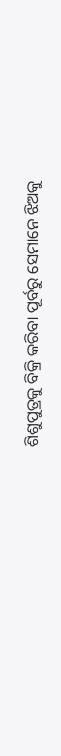ଶିଶୁପୁତ୍ରକୁ ବିକ୍ରି କରିବା ପୂର୍ବରୁ ସେମାନେ ଝିଅକୁ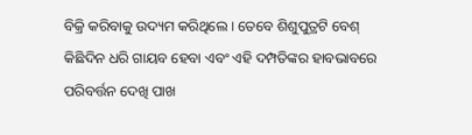ବିକ୍ରି କରିବାକୁ ଉଦ୍ୟମ କରିଥିଲେ । ତେବେ ଶିଶୁପୁତ୍ରଟି ବେଶ୍ କିଛିଦିନ ଧରି ଗାୟବ ହେବା ଏବଂ ଏହି ଦମ୍ପତିଙ୍କର ହାବଭାବରେ ପରିବର୍ତ୍ତନ ଦେଖି ପାଖ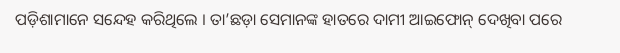ପଡ଼ିଶାମାନେ ସନ୍ଦେହ କରିଥିଲେ । ତା’ଛଡ଼ା ସେମାନଙ୍କ ହାତରେ ଦାମୀ ଆଇଫୋନ୍ ଦେଖିବା ପରେ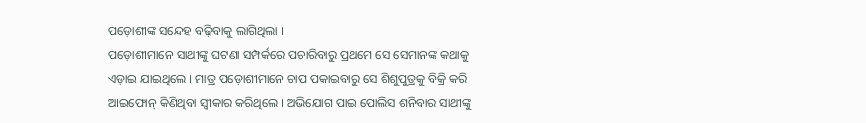ପଡ଼ୋଶୀଙ୍କ ସନ୍ଦେହ ବଢ଼ିବାକୁ ଲାଗିଥିଲା ।
ପଡ଼ୋଶୀମାନେ ସାଥୀଙ୍କୁ ଘଟଣା ସମ୍ପର୍କରେ ପଚାରିବାରୁ ପ୍ରଥମେ ସେ ସେମାନଙ୍କ କଥାକୁ ଏଡ଼ାଇ ଯାଇଥିଲେ । ମାତ୍ର ପଡ଼ୋଶୀମାନେ ଚାପ ପକାଇବାରୁ ସେ ଶିଶୁପୁତ୍ରକୁ ବିକ୍ରି କରି ଆଇଫୋନ୍ କିଣିଥିବା ସ୍ୱୀକାର କରିଥିଲେ । ଅଭିଯୋଗ ପାଇ ପୋଲିସ ଶନିବାର ସାଥୀଙ୍କୁ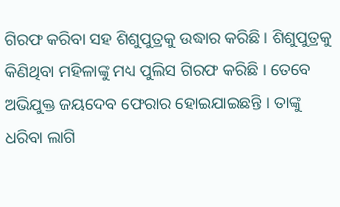ଗିରଫ କରିବା ସହ ଶିଶୁପୁତ୍ରକୁ ଉଦ୍ଧାର କରିଛି । ଶିଶୁପୁତ୍ରକୁ କିଣିଥିବା ମହିଳାଙ୍କୁ ମଧ୍ୟ ପୁଲିସ ଗିରଫ କରିଛି । ତେବେ ଅଭିଯୁକ୍ତ ଜୟଦେବ ଫେରାର ହୋଇଯାଇଛନ୍ତି । ତାଙ୍କୁ ଧରିବା ଲାଗି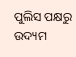ପୁଲିସ ପକ୍ଷରୁ ଉଦ୍ୟମ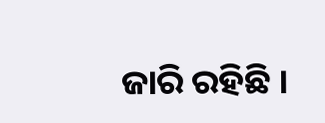ଜାରି ରହିଛି ।